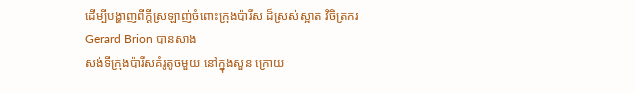ដើម្បីបង្ហាញពីក្ដីស្រឡាញ់ចំពោះក្រុងប៉ារីស ដ៏ស្រស់ស្អាត វិចិត្រករ Gerard Brion បានសាង
សង់ទីក្រុងប៉ារីសគំរូតូចមួយ នៅក្នុងសួន ក្រោយ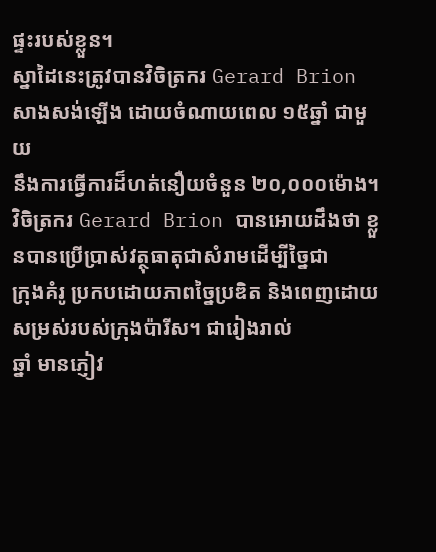ផ្ទះរបស់ខ្លួន។
ស្នាដៃនេះត្រូវបានវិចិត្រករ Gerard Brion សាងសង់ឡើង ដោយចំណាយពេល ១៥ឆ្នាំ ជាមួយ
នឹងការធ្វើការដ៏ហត់នឿយចំនួន ២០,០០០ម៉ោង។
វិចិត្រករ Gerard Brion បានអោយដឹងថា ខ្លួនបានប្រើប្រាស់វត្ថុធាតុជាសំរាមដើម្បីច្នៃជា
ក្រុងគំរូ ប្រកបដោយភាពច្នៃប្រឌិត និងពេញដោយសម្រស់របស់ក្រុងប៉ារីស។ ជារៀងរាល់
ឆ្នាំ មានភ្ញៀវ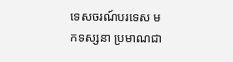ទេសចរណ៍បរទេស មកទស្សនា ប្រមាណជា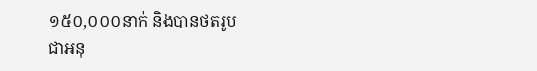១៥០,០០០នាក់ និងបានថតរូប
ជាអនុ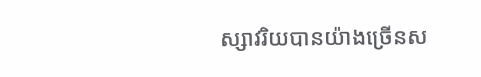ស្សាវរិយបានយ៉ាងច្រើនស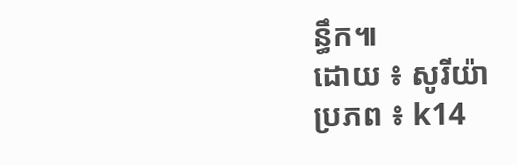ន្ធឹក៕
ដោយ ៖ សូរីយ៉ា
ប្រភព ៖ k14